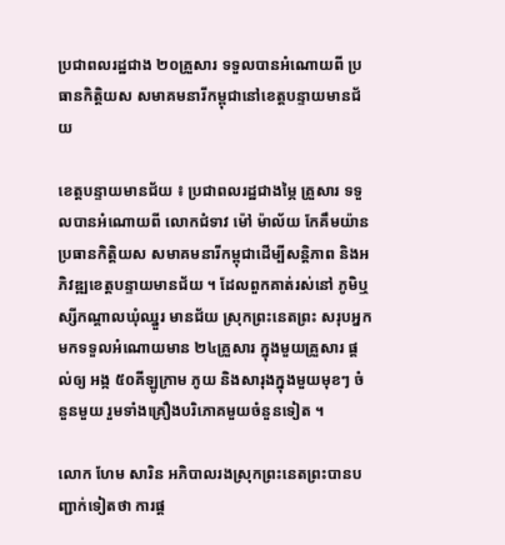ប្រជាពលរដ្ឋជាង ២០គ្រួសារ ទទួលបានអំណោយពី ប្រធានកិត្តិយស សមាគមនារីកម្ពុជានៅខេត្តបន្ទាយមានជ័យ

ខេត្តបន្ទាយមានជ័យ ៖ ប្រជាពលរដ្ឋជាងម្ភៃ គ្រួសារ ទទួលបានអំណោយពី លោកជំទាវ ម៉ៅ ម៉ាល័យ កែគឹមយ៉ានប្រធានកិត្តិយស សមាគមនារីកម្ពុជាដើម្បីសន្តិភាព និងអភិវឌ្ឍខេត្តបន្ទាយមានជ័យ ។ ដែលពួកគាត់រស់នៅ ភូមិឬស្សីកណ្ដាលឃុំឈ្នួរ មានជ័យ ស្រុកព្រះនេតព្រះ សរុបអ្នកមកទទួលអំណោយមាន ២៤គ្រួសារ ក្នុងមួយគ្រួសារ ផ្ដល់ឲ្យ អង្ក ៥០គីឡូក្រាម ភូយ និងសារុងក្នុងមួយមុខៗ ចំនួនមួយ រួមទាំងគ្រឿងបរិភោគមួយចំនួនទៀត ។

លោក ហែម សារិន អភិបាលរងស្រុកព្រះនេតព្រះបានបញ្ជាក់ទៀតថា ការផ្ដ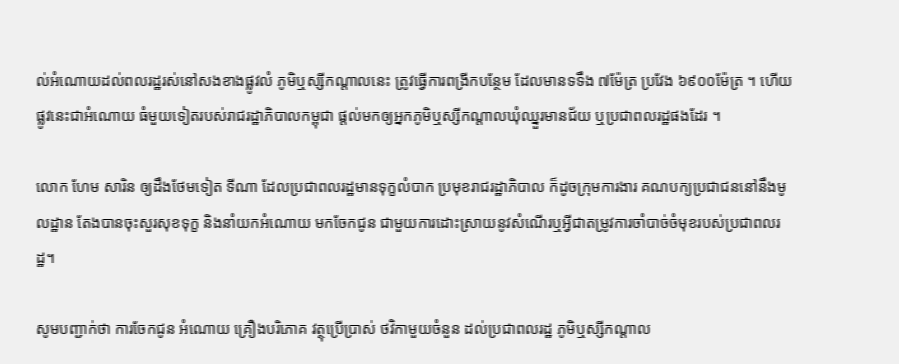ល់អំណោយដល់ពលរដ្ឋរស់នៅសងខាងផ្លូវលំ ភូមិឬស្សីកណ្ដាលនេះ ត្រូវធ្វើការពង្រីកបន្ថែម ដែលមានទទឹង ៧ម៉ែត្រ ប្រវែង ៦៩០០ម៉ែត្រ ។ ហើយផ្លូវនេះជាអំណោយ ធំមួយទៀតរបស់រាជរដ្ឋាភិបាលកម្ពុជា ផ្ដល់មកឲ្យអ្នកភូមិឬស្សីកណ្ដាលឃុំឈ្នួរមានជ័យ ឬប្រជាពលរដ្ឋផងដែរ ។

លោក ហែម សារិន ឲ្យដឹងថែមទៀត ទីណា ដែលប្រជាពលរដ្ឋមានទុក្ខលំបាក ប្រមុខរាជរដ្ឋាភិបាល ក៏ដូចក្រុមការងារ គណបក្យប្រជាជននៅនឹងមូលដ្ឋាន តែងបានចុះសួរសុខទុក្ខ និងនាំយកអំណោយ មកចែកជូន ជាមួយការដោះស្រាយនូវសំណើរឬអ្វីជាតម្រូវការចាំបាច់ចំមុខរបស់ប្រជាពលរដ្ឋ។

សូមបញ្ជាក់ថា ការចែកជូន អំណោយ គ្រឿងបរិភោគ វត្ថុប្រើប្រាស់ ថវិកាមួយចំនួន ដល់ប្រជាពលរដ្ឋ ភូមិឬស្សីកណ្ដាល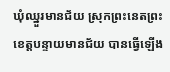ឃុំឈ្នួរមានជ័យ ស្រុកព្រះនេតព្រះ ខេត្តបន្ទាយមានជ័យ បានធ្វើឡើង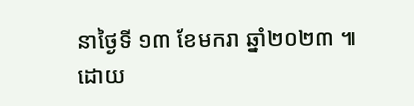នាថ្ងៃទី ១៣ ខែមករា ឆ្នាំ២០២៣ ៕ ដោយ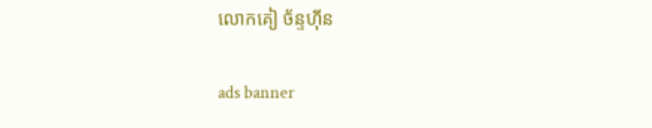លោកគៀ ច័ន្ទហ៊ីន

ads banner